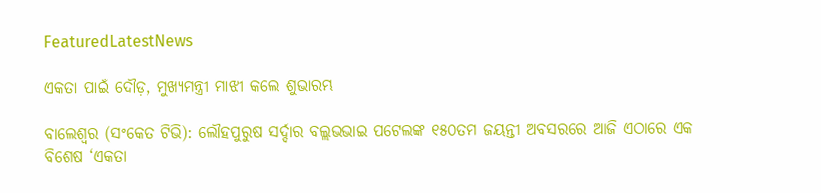FeaturedLatestNews

ଏକତା ପାଇଁ ଦୌଡ଼, ମୁଖ୍ୟମନ୍ତ୍ରୀ ମାଝୀ କଲେ ଶୁଭାରମ୍ଭ

ବାଲେଶ୍ବର (ସଂକେତ ଟିଭି): ଲୌହପୁରୁଷ ସର୍ଦ୍ଦାର ବଲ୍ଲଭଭାଇ ପଟେଲଙ୍କ ୧୫୦ତମ ଜୟନ୍ତୀ ଅବସରରେ ଆଜି ଏଠାରେ ଏକ ବିଶେଷ ‘ଏକତା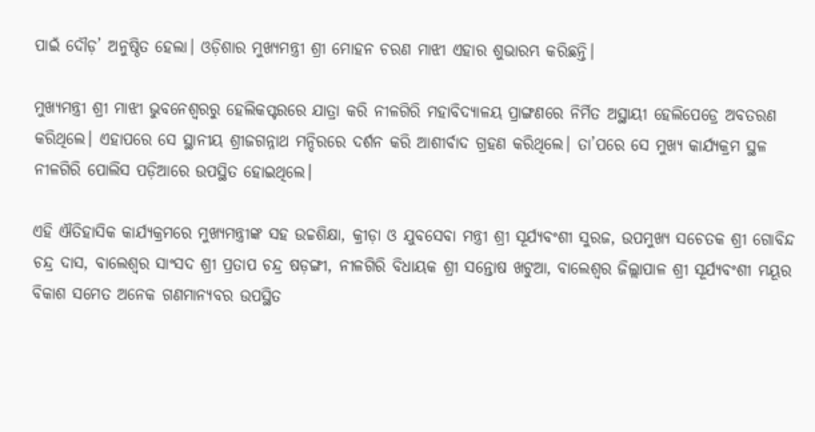ପାଇଁ ଦୌଡ଼’ ଅନୁଷ୍ଠିତ ହେଲା। ଓଡ଼ିଶାର ମୁଖ୍ୟମନ୍ତ୍ରୀ ଶ୍ରୀ ମୋହନ ଚରଣ ମାଝୀ ଏହାର ଶୁଭାରମ୍ଭ କରିଛନ୍ତି।

ମୁଖ୍ୟମନ୍ତ୍ରୀ ଶ୍ରୀ ମାଝୀ ଭୁବନେଶ୍ୱରରୁ ହେଲିକପ୍ଟରରେ ଯାତ୍ରା କରି ନୀଳଗିରି ମହାବିଦ୍ୟାଳୟ ପ୍ରାଙ୍ଗଣରେ ନିର୍ମିତ ଅସ୍ଥାୟୀ ହେଲିପେଡ୍ରେ ଅବତରଣ କରିଥିଲେ। ଏହାପରେ ସେ ସ୍ଥାନୀୟ ଶ୍ରୀଜଗନ୍ନାଥ ମନ୍ଦିରରେ ଦର୍ଶନ କରି ଆଶୀର୍ବାଦ ଗ୍ରହଣ କରିଥିଲେ। ତା’ପରେ ସେ ମୁଖ୍ୟ କାର୍ଯ୍ୟକ୍ରମ ସ୍ଥଳ ନୀଳଗିରି ପୋଲିସ ପଡ଼ିଆରେ ଉପସ୍ଥିତ ହୋଇଥିଲେ।

ଏହି ଐତିହାସିକ କାର୍ଯ୍ୟକ୍ରମରେ ମୁଖ୍ୟମନ୍ତ୍ରୀଙ୍କ ସହ ଉଚ୍ଚଶିକ୍ଷା, କ୍ରୀଡ଼ା ଓ ଯୁବସେବା ମନ୍ତ୍ରୀ ଶ୍ରୀ ସୂର୍ଯ୍ୟବଂଶୀ ସୁରଜ, ଉପମୁଖ୍ୟ ସଚେତକ ଶ୍ରୀ ଗୋବିନ୍ଦ ଚନ୍ଦ୍ର ଦାସ, ବାଲେଶ୍ୱର ସାଂସଦ ଶ୍ରୀ ପ୍ରତାପ ଚନ୍ଦ୍ର ଷଡ଼ଙ୍ଗୀ, ନୀଳଗିରି ବିଧାୟକ ଶ୍ରୀ ସନ୍ତୋଷ ଖଟୁଆ, ବାଲେଶ୍ୱର ଜିଲ୍ଲାପାଳ ଶ୍ରୀ ସୂର୍ଯ୍ୟବଂଶୀ ମୟୂର ବିକାଶ ସମେତ ଅନେକ ଗଣମାନ୍ୟବର ଉପସ୍ଥିତ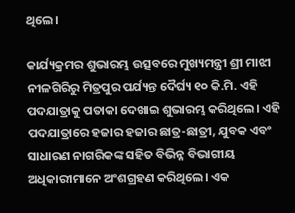ଥିଲେ।

କାର୍ଯ୍ୟକ୍ରମର ଶୁଭାରମ୍ଭ ଉତ୍ସବରେ ମୁଖ୍ୟମନ୍ତ୍ରୀ ଶ୍ରୀ ମାଝୀ ନୀଳଗିରିରୁ ମିତ୍ରପୁର ପର୍ଯ୍ୟନ୍ତ ଦୈର୍ଘ୍ୟ ୧୦ କି.ମି. ଏହି ପଦଯାତ୍ରାକୁ ପତାକା ଦେଖାଇ ଶୁଭାରମ୍ଭ କରିଥିଲେ। ଏହି ପଦଯାତ୍ରାରେ ହଜାର ହଜାର ଛାତ୍ର-ଛାତ୍ରୀ, ଯୁବକ ଏବଂ ସାଧାରଣ ନାଗରିକଙ୍କ ସହିତ ବିଭିନ୍ନ ବିଭାଗୀୟ ଅଧିକାରୀମାନେ ଅଂଶଗ୍ରହଣ କରିଥିଲେ। ଏକ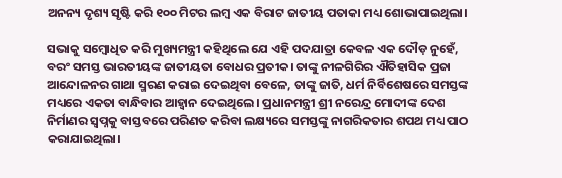ଅନନ୍ୟ ଦୃଶ୍ୟ ସୃଷ୍ଟି କରି ୧୦୦ ମିଟର ଲମ୍ବ ଏକ ବିରାଟ ଜାତୀୟ ପତାକା ମଧ୍ୟ ଶୋଭାପାଇଥିଲା।

ସଭାକୁ ସମ୍ବୋଧିତ କରି ମୁଖ୍ୟମନ୍ତ୍ରୀ କହିଥିଲେ ଯେ ଏହି ପଦଯାତ୍ରା କେବଳ ଏକ ଦୌଡ଼ ନୁହେଁ, ବରଂ ସମସ୍ତ ଭାରତୀୟଙ୍କ ଜାତୀୟତା ବୋଧର ପ୍ରତୀକ। ତାଙ୍କୁ ନୀଳଗିରିର ଐତିହାସିକ ପ୍ରଜା ଆନ୍ଦୋଳନର ଗାଥା ସ୍ମରଣ କରାଇ ଦେଇଥିବା ବେଳେ, ତାଙ୍କୁ ଜାତି, ଧର୍ମ ନିର୍ବିଶେଷରେ ସମସ୍ତଙ୍କ ମଧ୍ୟରେ ଏକତା ବାନ୍ଧିବାର ଆହ୍ୱାନ ଦେଇଥିଲେ। ପ୍ରଧାନମନ୍ତ୍ରୀ ଶ୍ରୀ ନରେନ୍ଦ୍ର ମୋଦୀଙ୍କ ଦେଶ ନିର୍ମାଣର ସ୍ୱପ୍ନକୁ ବାସ୍ତବରେ ପରିଣତ କରିବା ଲକ୍ଷ୍ୟରେ ସମସ୍ତଙ୍କୁ ନାଗରିକତାର ଶପଥ ମଧ୍ୟ ପାଠ କରାଯାଇଥିଲା।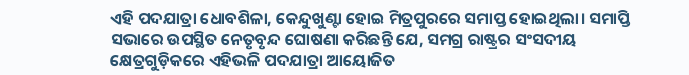ଏହି ପଦଯାତ୍ରା ଧୋବଶିଳା, କେନ୍ଦୁଖୁଣ୍ଟା ହୋଇ ମିତ୍ରପୁରରେ ସମାପ୍ତ ହୋଇଥିଲା। ସମାପ୍ତି ସଭାରେ ଉପସ୍ଥିତ ନେତୃବୃନ୍ଦ ଘୋଷଣା କରିଛନ୍ତି ଯେ, ସମଗ୍ର ରାଷ୍ଟ୍ରର ସଂସଦୀୟ କ୍ଷେତ୍ରଗୁଡ଼ିକରେ ଏହିଭଳି ପଦଯାତ୍ରା ଆୟୋଜିତ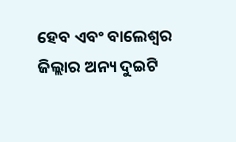ହେବ ଏବଂ ବାଲେଶ୍ୱର ଜିଲ୍ଲାର ଅନ୍ୟ ଦୁଇଟି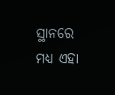ସ୍ଥାନରେ ମଧ୍ୟ ଏହା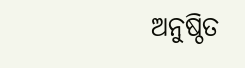ଅନୁଷ୍ଠିତ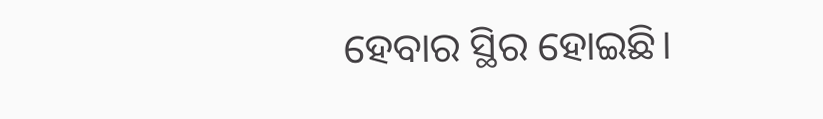ହେବାର ସ୍ଥିର ହୋଇଛି।